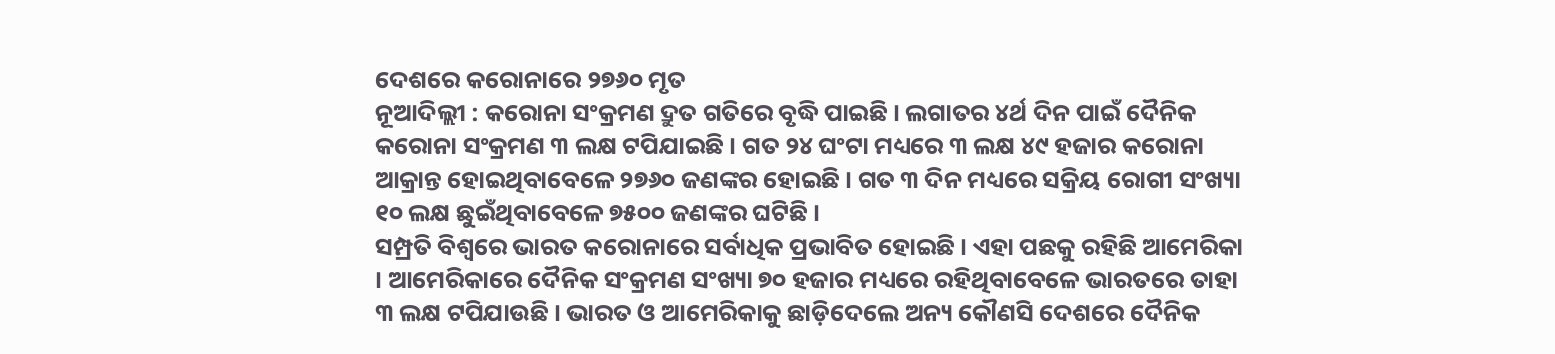ଦେଶରେ କରୋନାରେ ୨୭୬୦ ମୃତ
ନୂଆଦିଲ୍ଲୀ : କରୋନା ସଂକ୍ରମଣ ଦ୍ରୁତ ଗତିରେ ବୃଦ୍ଧି ପାଇଛି । ଲଗାତର ୪ର୍ଥ ଦିନ ପାଇଁ ଦୈନିକ କରୋନା ସଂକ୍ରମଣ ୩ ଲକ୍ଷ ଟପିଯାଇଛି । ଗତ ୨୪ ଘଂଟା ମଧ୍ୟରେ ୩ ଲକ୍ଷ ୪୯ ହଜାର କରୋନା ଆକ୍ରାନ୍ତ ହୋଇଥିବାବେଳେ ୨୭୬୦ ଜଣଙ୍କର ହୋଇଛି । ଗତ ୩ ଦିନ ମଧ୍ୟରେ ସକ୍ରିୟ ରୋଗୀ ସଂଖ୍ୟା ୧୦ ଲକ୍ଷ ଛୁଇଁଥିବାବେଳେ ୭୫୦୦ ଜଣଙ୍କର ଘଟିଛି ।
ସମ୍ପ୍ରତି ବିଶ୍ୱରେ ଭାରତ କରୋନାରେ ସର୍ବାଧିକ ପ୍ରଭାବିତ ହୋଇଛି । ଏହା ପଛକୁ ରହିଛି ଆମେରିକା । ଆମେରିକାରେ ଦୈନିକ ସଂକ୍ରମଣ ସଂଖ୍ୟା ୭୦ ହଜାର ମଧ୍ୟରେ ରହିଥିବାବେଳେ ଭାରତରେ ତାହା ୩ ଲକ୍ଷ ଟପିଯାଉଛି । ଭାରତ ଓ ଆମେରିକାକୁ ଛାଡ଼ିଦେଲେ ଅନ୍ୟ କୌଣସି ଦେଶରେ ଦୈନିକ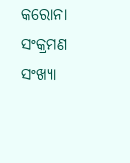କରୋନା ସଂକ୍ରମଣ ସଂଖ୍ୟା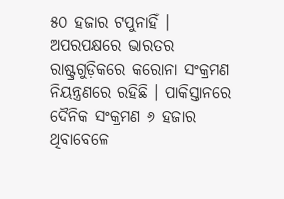୫୦ ହଜାର ଟପୁନାହିଁ । ଅପରପକ୍ଷରେ ଭାରତର ରାଷ୍ଟ୍ରଗୁଡ଼ିକରେ କରୋନା ସଂକ୍ରମଣ ନିୟନ୍ତ୍ରଣରେ ରହିଛି । ପାକିସ୍ତାନରେ ଦୈନିକ ସଂକ୍ରମଣ ୬ ହଜାର ଥିବାବେଳେ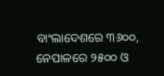ବାଂଲାଦେଶରେ ୩୬୦୦, ନେପାଳରେ ୨୫୦୦ ଓ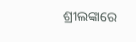ଶ୍ରୀଲଙ୍କାରେ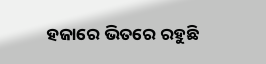ହଜାରେ ଭିତରେ ରହୁଛି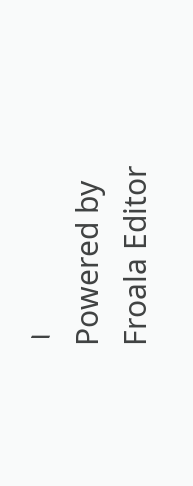।
Powered by Froala Editor